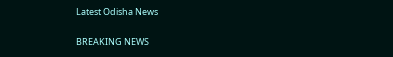Latest Odisha News

BREAKING NEWS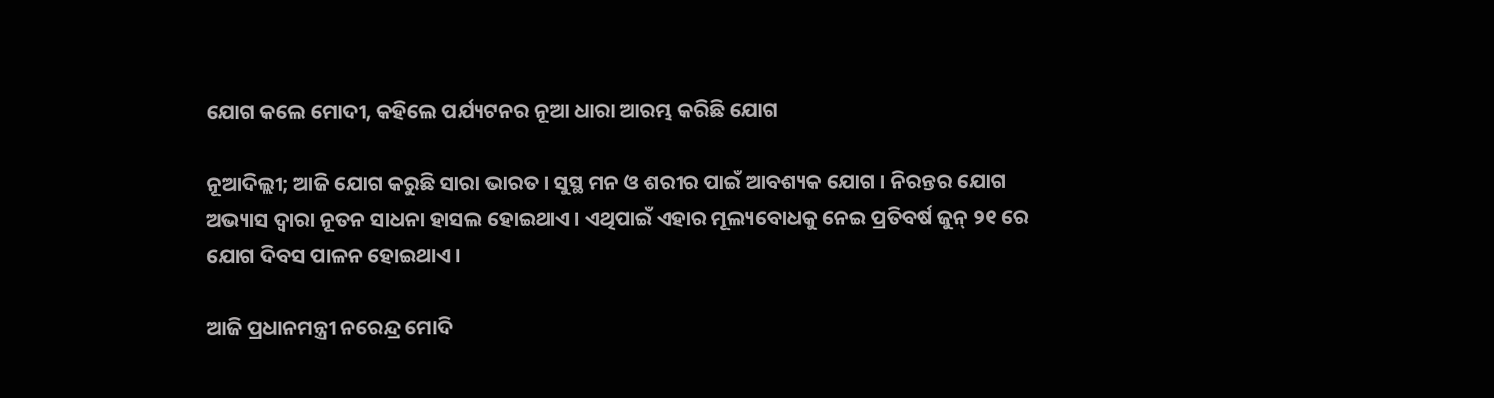ଯୋଗ କଲେ ମୋଦୀ, କହିଲେ ପର୍ଯ୍ୟଟନର ନୂଆ ଧାରା ଆରମ୍ଭ କରିଛି ଯୋଗ

ନୂଆଦିଲ୍ଲୀ; ଆଜି ଯୋଗ କରୁଛି ସାରା ଭାରତ । ସୁସ୍ଥ ମନ ଓ ଶରୀର ପାଇଁ ଆବଶ୍ୟକ ଯୋଗ । ନିରନ୍ତର ଯୋଗ ଅଭ୍ୟାସ ଦ୍ବାରା ନୂତନ ସାଧନା ହାସଲ ହୋଇଥାଏ । ଏଥିପାଇଁ ଏହାର ମୂଲ୍ୟବୋଧକୁ ନେଇ ପ୍ରତିବର୍ଷ ଜୁନ୍ ୨୧ ରେ ଯୋଗ ଦିବସ ପାଳନ ହୋଇଥାଏ ।

ଆଜି ପ୍ରଧାନମନ୍ତ୍ରୀ ନରେନ୍ଦ୍ର ମୋଦି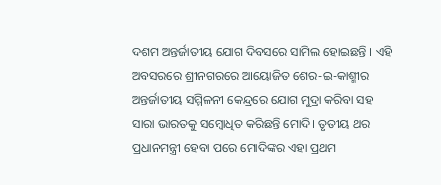ଦଶମ ଅନ୍ତର୍ଜାତୀୟ ଯୋଗ ଦିବସରେ ସାମିଲ ହୋଇଛନ୍ତି । ଏହି ଅବସରରେ ଶ୍ରୀନଗରରେ ଆୟୋଜିତ ଶେର-ଇ-କାଶ୍ମୀର ଅନ୍ତର୍ଜାତୀୟ ସମ୍ମିଳନୀ କେନ୍ଦ୍ରରେ ଯୋଗ ମୁଦ୍ରା କରିବା ସହ ସାରା ଭାରତକୁ ସମ୍ବୋଧିତ କରିଛନ୍ତି ମୋଦି। ତୃତୀୟ ଥର ପ୍ରଧାନମନ୍ତ୍ରୀ ହେବା ପରେ ମୋଦିଙ୍କର ଏହା ପ୍ରଥମ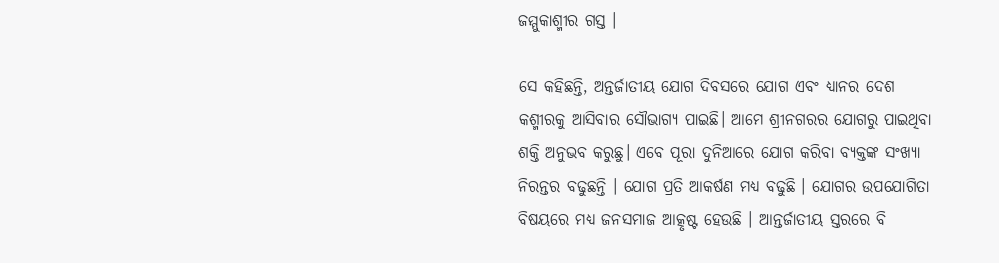ଜମ୍ମୁକାଶ୍ମୀର ଗସ୍ତ ।

ସେ କହିଛନ୍ତି, ଅନ୍ତର୍ଜାତୀୟ ଯୋଗ ଦିବସରେ ଯୋଗ ଏବଂ ଧ୍ୟାନର ଦେଶ କଶ୍ମୀରକୁ ଆସିବାର ସୌଭାଗ୍ୟ ପାଇଛି। ଆମେ ଶ୍ରୀନଗରର ଯୋଗରୁ ପାଇଥିବା ଶକ୍ତି ଅନୁଭବ କରୁଛୁ। ଏବେ ପୂରା ଦୁନିଆରେ ଯୋଗ କରିବା ବ୍ୟକ୍ତଙ୍କ ସଂଖ୍ୟା ନିରନ୍ତର ବଢୁଛନ୍ତି । ଯୋଗ ପ୍ରତି ଆକର୍ଷଣ ମଧ୍ୟ ବଢୁଛି । ଯୋଗର ଉପଯୋଗିତା ବିଷୟରେ ମଧ୍ୟ ଜନସମାଜ ଆତ୍କୃଷ୍ଟ ହେଉଛି । ଆନ୍ତର୍ଜାତୀୟ ସ୍ତରରେ ବି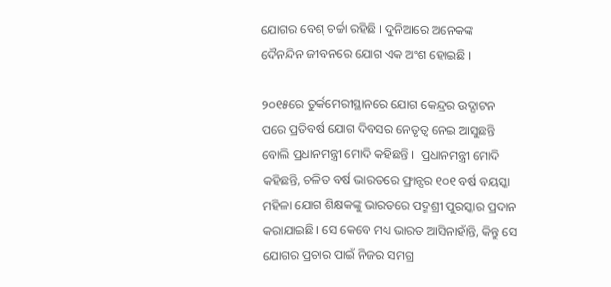ଯୋଗର ବେଶ୍ ଚର୍ଚ୍ଚା ରହିଛି । ଦୁନିଆରେ ଅନେକଙ୍କ ଦୈନନ୍ଦିନ ଜୀବନରେ ଯୋଗ ଏକ ଅଂଶ ହୋଇଛି ।

୨୦୧୫ରେ ତୁର୍କମେରୀସ୍ଥାନରେ ଯୋଗ କେନ୍ଦ୍ରର ଉଦ୍ଘାଟନ ପରେ ପ୍ରତିବର୍ଷ ଯୋଗ ଦିବସର ନେତୃତ୍ବ ନେଇ ଆସୁଛନ୍ତି ବୋଲି ପ୍ରଧାନମନ୍ତ୍ରୀ ମୋଦି କହିଛନ୍ତି ।  ପ୍ରଧାନମନ୍ତ୍ରୀ ମୋଦି କହିଛନ୍ତି, ଚଳିତ ବର୍ଷ ଭାରତରେ ଫ୍ରାନ୍ସର ୧୦୧ ବର୍ଷ ବୟସ୍କା ମହିଳା ଯୋଗ ଶିକ୍ଷକଙ୍କୁ ଭାରତରେ ପଦ୍ମଶ୍ରୀ ପୁରସ୍କାର ପ୍ରଦାନ କରାଯାଇଛି। ସେ କେବେ ମଧ୍ୟ ଭାରତ ଆସିନାହାଁନ୍ତି, କିନ୍ତୁ ସେ ଯୋଗର ପ୍ରଚାର ପାଇଁ ନିଜର ସମଗ୍ର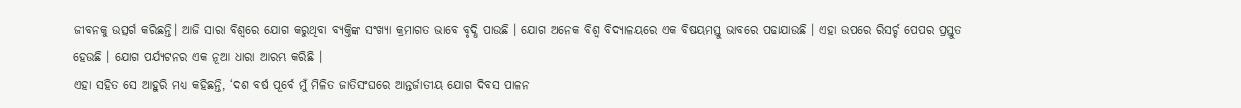ଜୀବନକୁ ଉତ୍ସର୍ଗ କରିଛନ୍ତି। ଆଜି ସାରା ବିଶ୍ୱରେ ଯୋଗ କରୁଥିବା ବ୍ୟକ୍ତିଙ୍କ ସଂଖ୍ୟା କ୍ରମାଗତ ଭାବେ ବୃଦ୍ଧି ପାଉଛି । ଯୋଗ ଅନେକ ବିଶ୍ବ ବିଦ୍ୟାଳୟରେ ଏକ ବିଷୟମସ୍ତୁ ଭାବରେ ପଢାଯାଉଛି । ଏହା ଉପରେ ରିସର୍ଚ୍ଚ ପେପର ପ୍ରସ୍ତୁତ ହେଉଛି । ଯୋଗ ପର୍ଯ୍ୟଟନର ଏକ ନୂଆ ଧାରା ଆରମ୍ଭ କରିଛି ।
ଏହା ସହିତ ସେ ଆହୁରି ମଧ୍ୟ କହିଛନ୍ତି, ‘ଦଶ ବର୍ଷ ପୂର୍ବେ ମୁଁ ମିଳିତ ଜାତିସଂଘରେ ଆନ୍ତର୍ଜାତୀୟ ଯୋଗ ଦିବସ ପାଳନ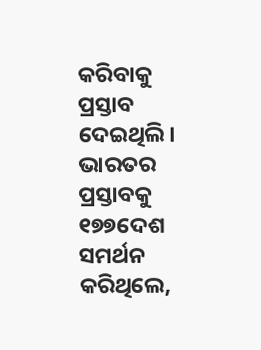କରିବାକୁ ପ୍ରସ୍ତାବ ଦେଇଥିଲି। ଭାରତର ପ୍ରସ୍ତାବକୁ ୧୭୭ଦେଶ ସମର୍ଥନ କରିଥିଲେ,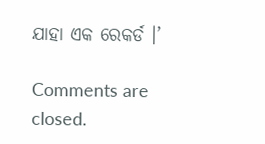ଯାହା ଏକ ରେକର୍ଡ ।’

Comments are closed.